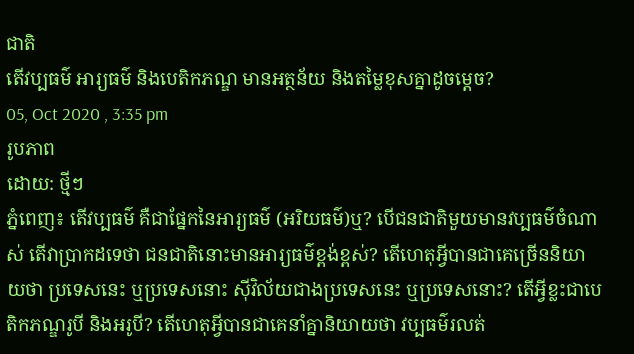ជាតិ
តើវប្បធម៌ អារ្យធម៌ និងបេតិកភណ្ឌ មានអត្ថន័យ និងតម្លៃខុសគ្នាដូចម្តេច?
05, Oct 2020 , 3:35 pm
រូបភាព
ដោយ: ថ្មីៗ
ភ្នំពេញ៖ តើវប្បធម៌ គឺជាផ្នែកនៃអារ្យធម៌ (អរិយធម៌)ឬ? បើជនជាតិមួយមានវប្បធម៌ចំណាស់ តើវាប្រាកដទេថា ជនជាតិនោះមានអារ្យធម៌ខ្ពង់ខ្ពស់? តើហេតុអ្វីបានជាគេច្រើននិយាយថា ប្រទេសនេះ ឬប្រទេសនោះ ស៊ីវិល័យជាងប្រទេសនេះ ឬប្រទេសនោះ? តើអ្វីខ្លះជាបេតិកភណ្ឌរូបី និងអរូបី? តើហេតុអ្វីបានជាគេនាំគ្នានិយាយថា វប្បធម៌រលត់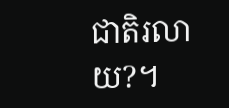ជាតិរលាយ?។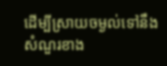ដើម្បីស្រាយចម្ងល់ទៅនឹងសំណួរខាង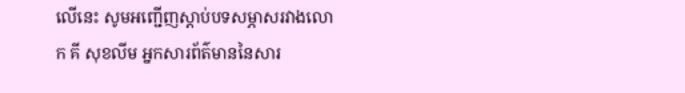លើនេះ សូមអញ្ជើញស្តាប់បទសម្ភាសរវាងលោក គី សុខលីម អ្នកសារព័ត៌មាននៃសារ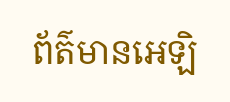ព័ត៌មានអេឡិ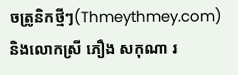ចត្រូនិកថ្មីៗ(Thmeythmey.com) និងលោកស្រី ភឿង សកុណា រ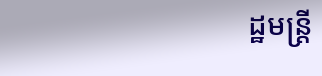ដ្ឋមន្រ្តី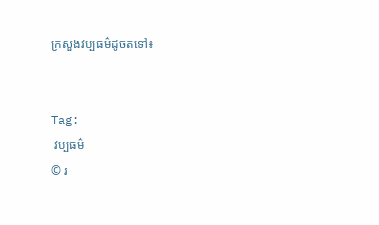ក្រសួងវប្បធម៌ដូចតទៅ៖


Tag:
 វប្បធម៌
© រ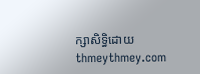ក្សាសិទ្ធិដោយ thmeythmey.com